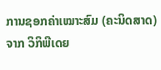ການຊອກຄ່າເໝາະສົມ (ຄະນິດສາດ)
ຈາກ ວິກິພີເດຍ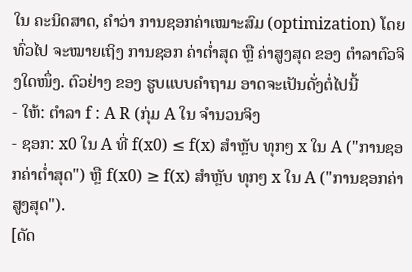ໃນ ຄະນິດສາດ, ຄຳວ່າ ການຊອກຄ່າເໝາະສົມ (optimization) ໂດຍທົ່ວໄປ ຈະໝາຍເຖິງ ການຊອກ ຄ່າຕໍ່າສຸດ ຫຼື ຄ່າສູງສຸດ ຂອງ ຕຳລາຕົວຈິງໃດໜຶ່ງ. ຕົວຢ່າງ ຂອງ ຮູບແບບຄຳຖາມ ອາດຈະເປັນດັ່ງຕໍ່ໄປນີ້
- ໃຫ້: ຕຳລາ f : A R (ກຸ່ມ A ໃນ ຈຳນວນຈິງ
- ຊອກ: x0 ໃນ A ທີ່ f(x0) ≤ f(x) ສຳຫຼັບ ທຸກໆ x ໃນ A ("ການຊອກຄ່າຕໍ່າສຸດ") ຫຼື f(x0) ≥ f(x) ສຳຫຼັບ ທຸກໆ x ໃນ A ("ການຊອກຄ່າສູງສຸດ").
[ດັດ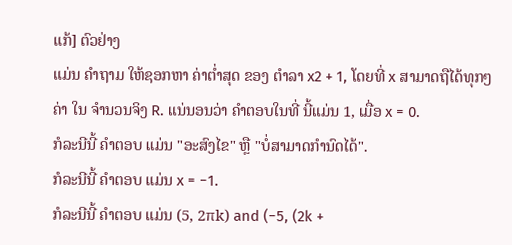ແກ້] ຕົວຢ່າງ
ແມ່ນ ຄຳຖາມ ໃຫ້ຊອກຫາ ຄ່າຕໍ່າສຸດ ຂອງ ຕຳລາ x2 + 1, ໂດຍທີ່ x ສາມາດຖືໄດ້ທຸກໆຄ່າ ໃນ ຈຳນວນຈິງ R. ແນ່ນອນວ່າ ຄຳຕອບໃນທີ່ ນີ້ແມ່ນ 1, ເມື່ອ x = 0.
ກໍລະນີນີ້ ຄຳຕອບ ແມ່ນ "ອະສົງໄຂ" ຫຼື "ບໍ່ສາມາດກຳນົດໄດ້".
ກໍລະນີນີ້ ຄຳຕອບ ແມ່ນ x = −1.
ກໍລະນີນີ້ ຄຳຕອບ ແມ່ນ (5, 2πk) and (−5, (2k +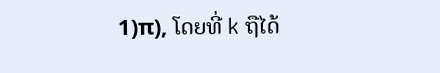1)π), ໂດຍທີ່ k ຖືໄດ້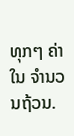ທຸກໆ ຄ່າ ໃນ ຈຳນວນຖ້ວນ.